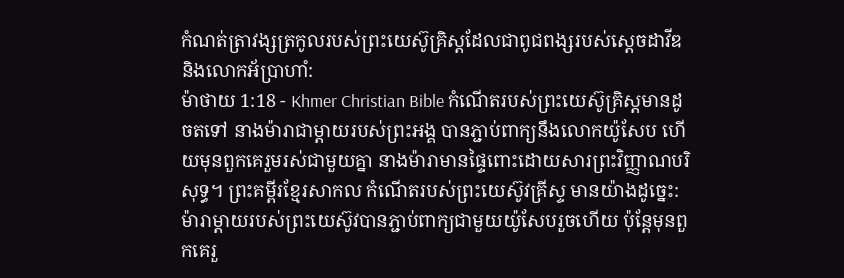កំណត់ត្រាវង្សត្រកូលរបស់ព្រះយេស៊ូគ្រិស្ដដែលជាពូជពង្សរបស់ស្ដេចដាវីឌ និងលោកអ័ប្រាហាំ:
ម៉ាថាយ 1:18 - Khmer Christian Bible កំណើតរបស់ព្រះយេស៊ូគ្រិស្ដមានដូចតទៅ នាងម៉ារាជាម្ដាយរបស់ព្រះអង្គ បានភ្ជាប់ពាក្យនឹងលោកយ៉ូសែប ហើយមុនពួកគេរួមរស់ជាមួយគ្នា នាងម៉ារាមានផ្ទៃពោះដោយសារព្រះវិញ្ញាណបរិសុទ្ធ។ ព្រះគម្ពីរខ្មែរសាកល កំណើតរបស់ព្រះយេស៊ូវគ្រីស្ទ មានយ៉ាងដូច្នេះ: ម៉ារាម្ដាយរបស់ព្រះយេស៊ូវបានភ្ជាប់ពាក្យជាមួយយ៉ូសែបរួចហើយ ប៉ុន្តែមុនពួកគេរួ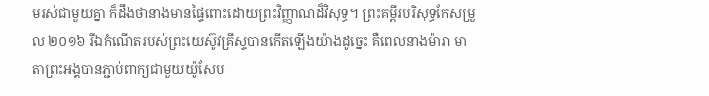មរស់ជាមួយគ្នា ក៏ដឹងថានាងមានផ្ទៃពោះដោយព្រះវិញ្ញាណដ៏វិសុទ្ធ។ ព្រះគម្ពីរបរិសុទ្ធកែសម្រួល ២០១៦ រីឯកំណើតរបស់ព្រះយេស៊ូវគ្រីស្ទបានកើតឡើងយ៉ាងដូច្នេះ គឺពេលនាងម៉ារា មាតាព្រះអង្គបានភ្ជាប់ពាក្យជាមួយយ៉ូសែប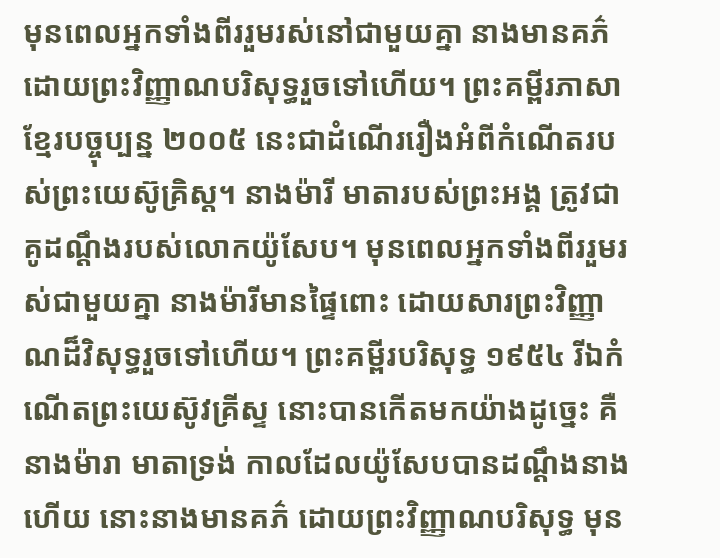មុនពេលអ្នកទាំងពីររួមរស់នៅជាមួយគ្នា នាងមានគភ៌ដោយព្រះវិញ្ញាណបរិសុទ្ធរួចទៅហើយ។ ព្រះគម្ពីរភាសាខ្មែរបច្ចុប្បន្ន ២០០៥ នេះជាដំណើររឿងអំពីកំណើតរបស់ព្រះយេស៊ូគ្រិស្ត។ នាងម៉ារី មាតារបស់ព្រះអង្គ ត្រូវជាគូដណ្ដឹងរបស់លោកយ៉ូសែប។ មុនពេលអ្នកទាំងពីររួមរស់ជាមួយគ្នា នាងម៉ារីមានផ្ទៃពោះ ដោយសារព្រះវិញ្ញាណដ៏វិសុទ្ធរួចទៅហើយ។ ព្រះគម្ពីរបរិសុទ្ធ ១៩៥៤ រីឯកំណើតព្រះយេស៊ូវគ្រីស្ទ នោះបានកើតមកយ៉ាងដូច្នេះ គឺនាងម៉ារា មាតាទ្រង់ កាលដែលយ៉ូសែបបានដណ្តឹងនាងហើយ នោះនាងមានគភ៌ ដោយព្រះវិញ្ញាណបរិសុទ្ធ មុន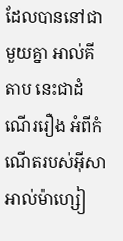ដែលបាននៅជាមួយគ្នា អាល់គីតាប នេះជាដំណើររឿង អំពីកំណើតរបស់អ៊ីសាអាល់ម៉ាហ្សៀ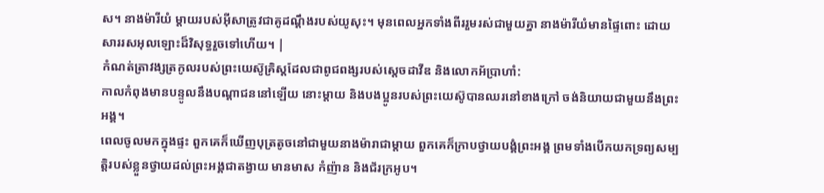ស។ នាងម៉ារីយំ ម្តាយរបស់អ៊ីសាត្រូវជាគូដណ្ដឹងរបស់យូសុះ។ មុនពេលអ្នកទាំងពីររួមរស់ជាមួយគ្នា នាងម៉ារីយំមានផ្ទៃពោះ ដោយសាររសអុលឡោះដ៏វិសុទ្ធរួចទៅហើយ។ |
កំណត់ត្រាវង្សត្រកូលរបស់ព្រះយេស៊ូគ្រិស្ដដែលជាពូជពង្សរបស់ស្ដេចដាវីឌ និងលោកអ័ប្រាហាំ:
កាលកំពុងមានបន្ទូលនឹងបណ្ដាជននៅឡើយ នោះម្ដាយ និងបងប្អូនរបស់ព្រះយេស៊ូបានឈរនៅខាងក្រៅ ចង់និយាយជាមួយនឹងព្រះអង្គ។
ពេលចូលមកក្នុងផ្ទះ ពួកគេក៏ឃើញបុត្រតូចនៅជាមួយនាងម៉ារាជាម្ដាយ ពួកគេក៏ក្រាបថ្វាយបង្គំព្រះអង្គ ព្រមទាំងបើកយកទ្រព្យសម្បត្ដិរបស់ខ្លួនថ្វាយដល់ព្រះអង្គជាតង្វាយ មានមាស កំញ៉ាន និងជ័រក្រអូប។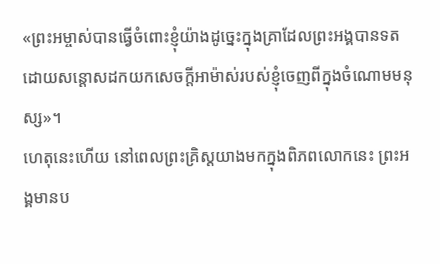«ព្រះអម្ចាស់បានធ្វើចំពោះខ្ញុំយ៉ាងដូច្នេះក្នុងគ្រាដែលព្រះអង្គបានទតដោយសន្ដោសដកយកសេចក្តីអាម៉ាស់របស់ខ្ញុំចេញពីក្នុងចំណោមមនុស្ស»។
ហេតុនេះហើយ នៅពេលព្រះគ្រិស្ដយាងមកក្នុងពិភពលោកនេះ ព្រះអង្គមានប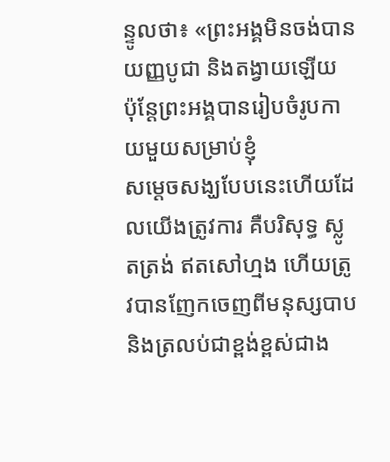ន្ទូលថា៖ «ព្រះអង្គមិនចង់បានយញ្ញបូជា និងតង្វាយឡើយ ប៉ុន្ដែព្រះអង្គបានរៀបចំរូបកាយមួយសម្រាប់ខ្ញុំ
សម្ដេចសង្ឃបែបនេះហើយដែលយើងត្រូវការ គឺបរិសុទ្ធ ស្លូតត្រង់ ឥតសៅហ្មង ហើយត្រូវបានញែកចេញពីមនុស្សបាប និងត្រលប់ជាខ្ពង់ខ្ពស់ជាង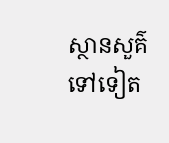ស្ថានសួគ៌ទៅទៀត